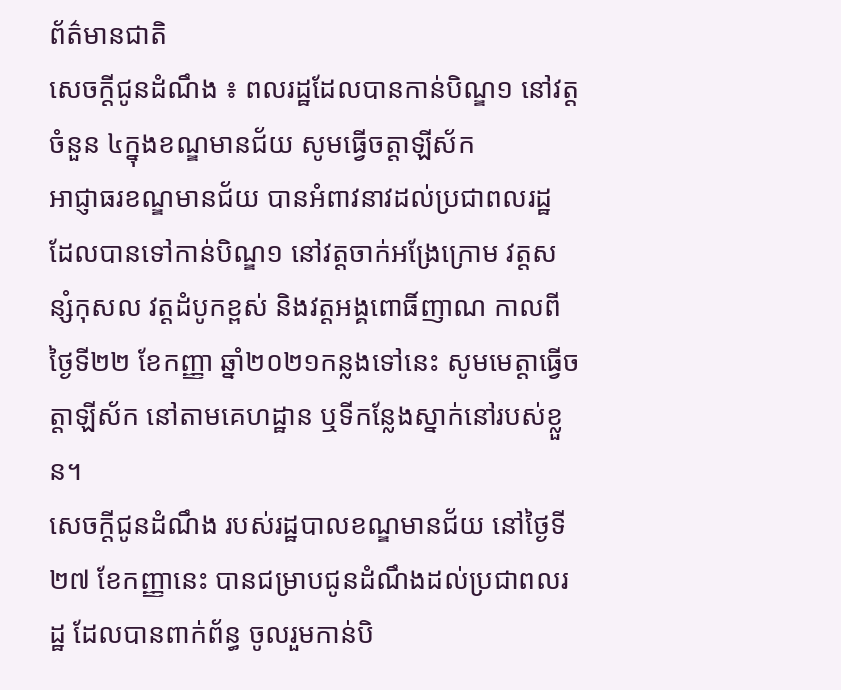ព័ត៌មានជាតិ
សេចក្ដីជូនដំណឹង ៖ ពលរដ្ឋដែលបានកាន់បិណ្ឌ១ នៅវត្តចំនួន ៤ក្នុងខណ្ឌមានជ័យ សូមធ្វើចត្តាឡីស័ក
អាជ្ញាធរខណ្ឌមានជ័យ បានអំពាវនាវដល់ប្រជាពលរដ្ឋ ដែលបានទៅកាន់បិណ្ឌ១ នៅវត្តចាក់អង្រែក្រោម វត្តសន្សំកុសល វត្តដំបូកខ្ពស់ និងវត្តអង្គពោធិ៍ញាណ កាលពីថ្ងៃទី២២ ខែកញ្ញា ឆ្នាំ២០២១កន្លងទៅនេះ សូមមេត្តាធ្វើចត្តាឡីស័ក នៅតាមគេហដ្ឋាន ឬទីកន្លែងស្នាក់នៅរបស់ខ្លួន។
សេចក្ដីជូនដំណឹង របស់រដ្ឋបាលខណ្ឌមានជ័យ នៅថ្ងៃទី២៧ ខែកញ្ញានេះ បានជម្រាបជូនដំណឹងដល់ប្រជាពលរដ្ឋ ដែលបានពាក់ព័ន្ធ ចូលរួមកាន់បិ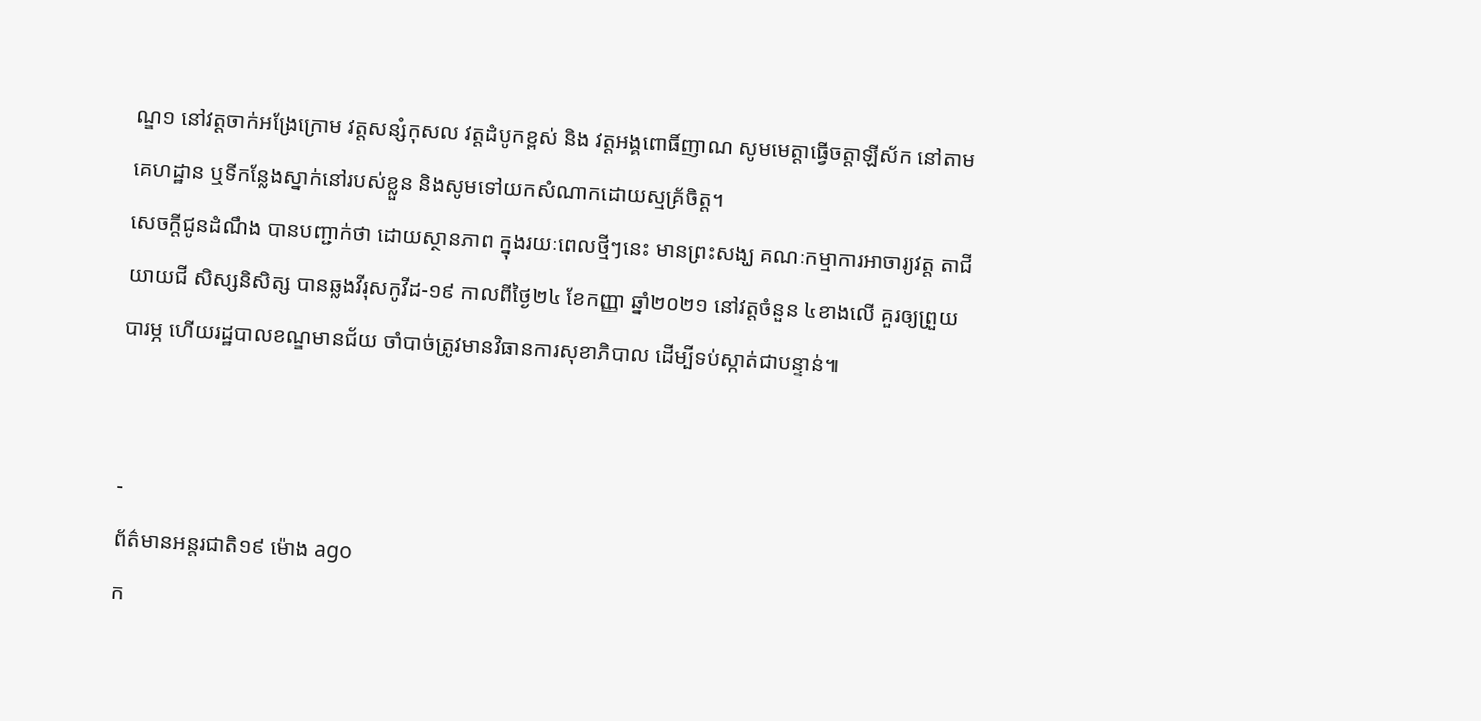ណ្ឌ១ នៅវត្តចាក់អង្រែក្រោម វត្តសន្សំកុសល វត្តដំបូកខ្ពស់ និង វត្តអង្គពោធិ៍ញាណ សូមមេត្តាធ្វើចត្តាឡីស័ក នៅតាមគេហដ្ឋាន ឬទីកន្លែងស្នាក់នៅរបស់ខ្លួន និងសូមទៅយកសំណាកដោយស្មគ្រ័ចិត្ត។
សេចក្ដីជូនដំណឹង បានបញ្ជាក់ថា ដោយស្ថានភាព ក្នុងរយៈពេលថ្មីៗនេះ មានព្រះសង្ឃ គណៈកម្មាការអាចារ្យវត្ត តាជីយាយជី សិស្សនិសិត្ស បានឆ្លងវីរុសកូវីដ-១៩ កាលពីថ្ងៃ២៤ ខែកញ្ញា ឆ្នាំ២០២១ នៅវត្តចំនួន ៤ខាងលើ គួរឲ្យព្រួយបារម្ភ ហើយរដ្ឋបាលខណ្ឌមានជ័យ ចាំបាច់ត្រូវមានវិធានការសុខាភិបាល ដើម្បីទប់ស្កាត់ជាបន្ទាន់៕


-
ព័ត៌មានអន្ដរជាតិ១៩ ម៉ោង ago
ក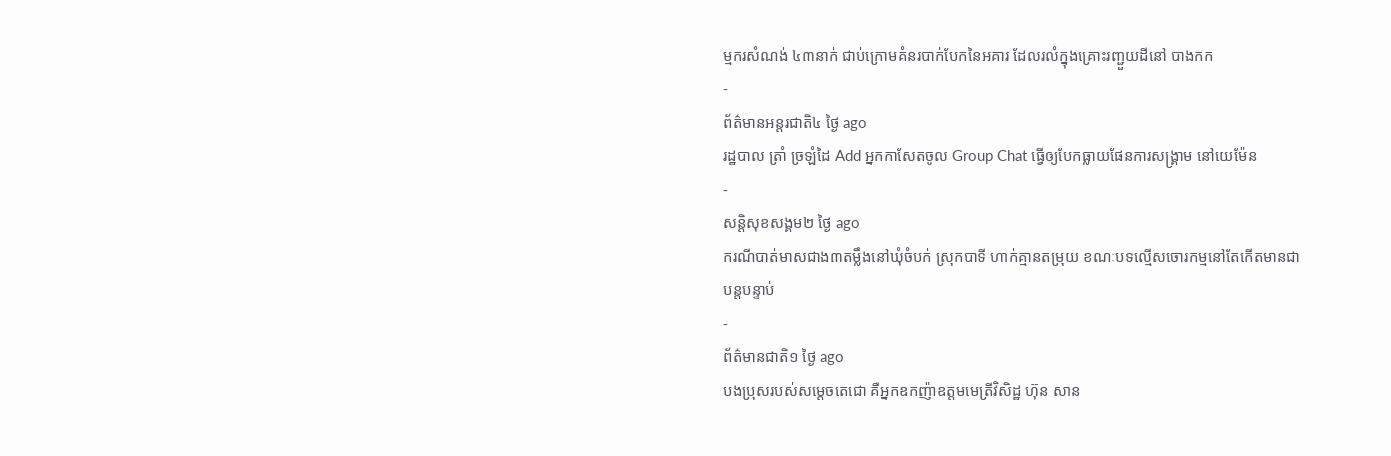ម្មករសំណង់ ៤៣នាក់ ជាប់ក្រោមគំនរបាក់បែកនៃអគារ ដែលរលំក្នុងគ្រោះរញ្ជួយដីនៅ បាងកក
-
ព័ត៌មានអន្ដរជាតិ៤ ថ្ងៃ ago
រដ្ឋបាល ត្រាំ ច្រឡំដៃ Add អ្នកកាសែតចូល Group Chat ធ្វើឲ្យបែកធ្លាយផែនការសង្គ្រាម នៅយេម៉ែន
-
សន្តិសុខសង្គម២ ថ្ងៃ ago
ករណីបាត់មាសជាង៣តម្លឹងនៅឃុំចំបក់ ស្រុកបាទី ហាក់គ្មានតម្រុយ ខណៈបទល្មើសចោរកម្មនៅតែកើតមានជាបន្តបន្ទាប់
-
ព័ត៌មានជាតិ១ ថ្ងៃ ago
បងប្រុសរបស់សម្ដេចតេជោ គឺអ្នកឧកញ៉ាឧត្តមមេត្រីវិសិដ្ឋ ហ៊ុន សាន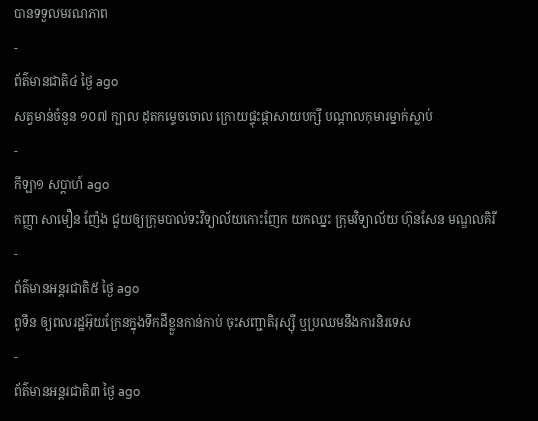បានទទួលមរណភាព
-
ព័ត៌មានជាតិ៤ ថ្ងៃ ago
សត្វមាន់ចំនួន ១០៧ ក្បាល ដុតកម្ទេចចោល ក្រោយផ្ទុះផ្ដាសាយបក្សី បណ្តាលកុមារម្នាក់ស្លាប់
-
កីឡា១ សប្តាហ៍ ago
កញ្ញា សាមឿន ញ៉ែង ជួយឲ្យក្រុមបាល់ទះវិទ្យាល័យកោះញែក យកឈ្នះ ក្រុមវិទ្យាល័យ ហ៊ុនសែន មណ្ឌលគិរី
-
ព័ត៌មានអន្ដរជាតិ៥ ថ្ងៃ ago
ពូទីន ឲ្យពលរដ្ឋអ៊ុយក្រែនក្នុងទឹកដីខ្លួនកាន់កាប់ ចុះសញ្ជាតិរុស្ស៊ី ឬប្រឈមនឹងការនិរទេស
-
ព័ត៌មានអន្ដរជាតិ៣ ថ្ងៃ ago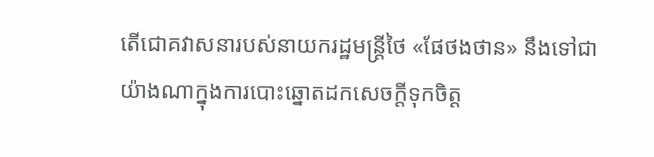តើជោគវាសនារបស់នាយករដ្ឋមន្ត្រីថៃ «ផែថងថាន» នឹងទៅជាយ៉ាងណាក្នុងការបោះឆ្នោតដកសេចក្តីទុកចិត្ត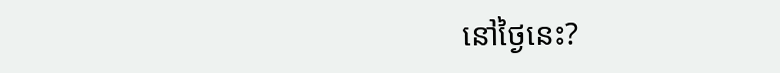នៅថ្ងៃនេះ?